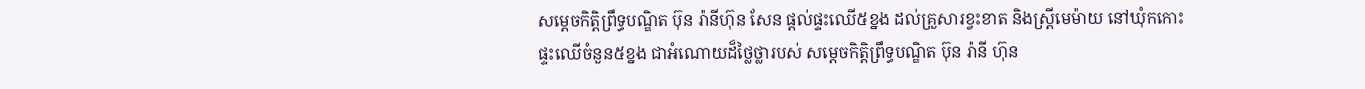សម្ដេចកិត្តិព្រឹទ្ធបណ្ឌិត ប៊ុន រ៉ានីហ៊ុន សែន ផ្ដល់ផ្ទះឈើ៥ខ្នង ដល់គ្រួសារខ្វះខាត និងស្ត្រីមេម៉ាយ នៅឃុំកកោះ
ផ្ទះឈើចំនួន៥ខ្នង ជាអំណោយដ៏ថ្លៃថ្លារបស់ សម្ដេចកិត្តិព្រឹទ្ធបណ្ឌិត ប៊ុន រ៉ានី ហ៊ុន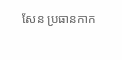សែន ប្រធានកាក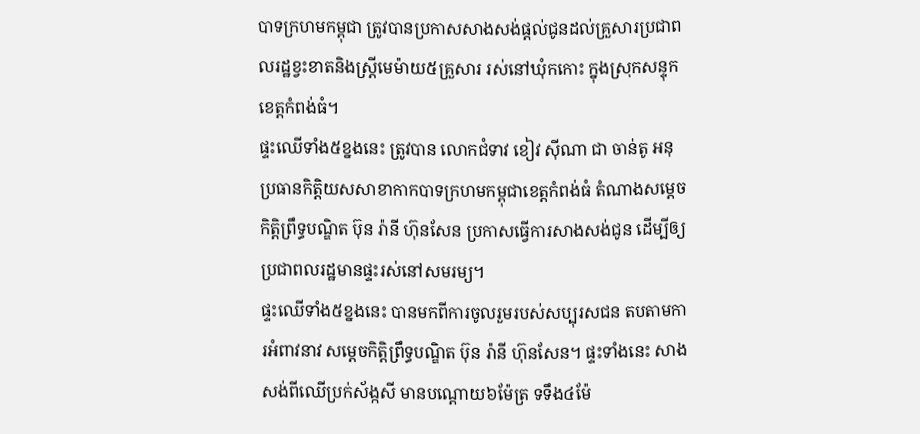បាទក្រហមកម្ពុជា ត្រូវបានប្រកាសសាងសង់ផ្ដល់ជូនដល់គ្រួសារប្រជាពលរដ្ឋខ្វះខាតនិងស្ត្រីមេម៉ាយ៥គ្រួសារ រស់នៅឃុំកកោះ ក្នុងស្រុកសន្ទុក ខេត្តកំពង់ធំ។
ផ្ទះឈើទាំង៥ខ្នងនេះ ត្រូវបាន លោកជំទាវ ខៀវ ស៊ីណា ជា ចាន់តូ អនុប្រធានកិត្តិយសសាខាកាកបាទក្រហមកម្ពុជាខេត្តកំពង់ធំ តំណាងសម្ដេចកិត្តិព្រឹទ្ធបណ្ឌិត ប៊ុន រ៉ានី ហ៊ុនសែន ប្រកាសធ្វើការសាងសង់ជូន ដើម្បីឲ្យប្រជាពលរដ្ឋមានផ្ទះរស់នៅសមរម្យ។
ផ្ទះឈើទាំង៥ខ្នងនេះ បានមកពីការចូលរួមរបស់សប្បុរសជន តបតាមការអំពាវនាវ សម្ដេចកិត្តិព្រឹទ្ធបណ្ឌិត ប៊ុន រ៉ានី ហ៊ុនសែន។ ផ្ទះទាំងនេះ សាងសង់ពីឈើប្រក់ស័ង្កសី មានបណ្ដោយ៦ម៉ែត្រ ទទឹង៤ម៉ែ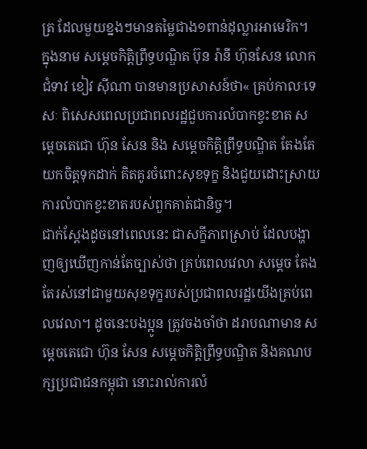ត្រ ដែលមួយខ្នងៗមានតម្លៃជាង១ពាន់ដុល្លារអាមេរិក។
ក្នុងនាម សម្ដេចកិត្តិព្រឹទ្ធបណ្ឌិត ប៊ុន រ៉ានី ហ៊ុនសែន លោកជំទាវ ខៀវ ស៊ីណា បានមានប្រសាសន៍ថា« គ្រប់កាលៈទេសៈ ពិសេសពេលប្រជាពលរដ្ឋជួបការលំបាកខ្វះខាត សម្ដេចតេជោ ហ៊ុន សែន និង សម្ដេចកិត្តិព្រឹទ្ធបណ្ឌិត តែងតែយកចិត្តទុកដាក់ គិតគូរចំពោះសុខទុក្ខ និងជួយដោះស្រាយការលំបាកខ្វះខាតរបស់ពួកគាត់ជានិច្ច។
ជាក់ស្ដែងដូចនៅពេលនេះ ជាសក្ខីភាពស្រាប់ ដែលបង្ហាញឲ្យឃើញកាន់តែច្បាស់ថា គ្រប់ពេលវេលា សម្ដេច តែងតែរស់នៅជាមួយសុខទុក្ខរបស់ប្រជាពលរដ្ឋយើងគ្រប់ពេលវេលា។ ដូចនេះបងប្អូន ត្រូវចងចាំថា ដរាបណាមាន សម្ដេចតេជោ ហ៊ុន សែន សម្ដេចកិត្តិព្រឹទ្ធបណ្ឌិត និងគណបក្សប្រជាជនកម្ពុជា នោះរាល់ការលំ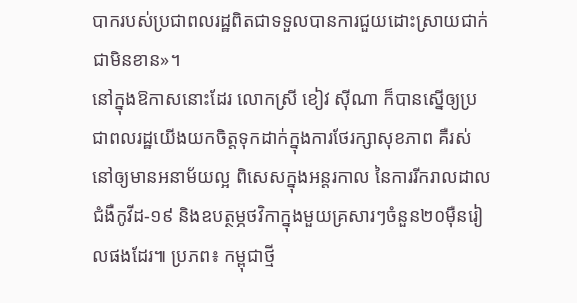បាករបស់ប្រជាពលរដ្ឋពិតជាទទួលបានការជួយដោះស្រាយជាក់ជាមិនខាន»។
នៅក្នុងឱកាសនោះដែរ លោកស្រី ខៀវ ស៊ីណា ក៏បានស្នើឲ្យប្រជាពលរដ្ឋយើងយកចិត្តទុកដាក់ក្នុងការថែរក្សាសុខភាព គឺរស់នៅឲ្យមានអនាម័យល្អ ពិសេសក្នុងអន្តរកាល នៃការរីករាលដាលជំងឺកូវីដ-១៩ និងឧបត្ថម្ភថវិកាក្នុងមួយគ្រសារៗចំនួន២០ម៉ឺនរៀលផងដែរ៕ ប្រភព៖ កម្ពុជាថ្មី